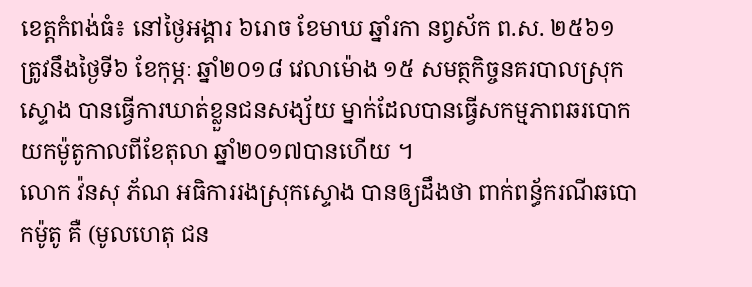ខេត្តកំពង់ធំ៖ នៅថ្ងៃអង្គារ ៦រោច ខែមាឃ ឆ្នាំរកា នព្វស័ក ព.ស. ២៥៦១ ត្រូវនឹងថ្ងៃទី៦ ខែកុម្ភៈ ឆ្នាំ២០១៨ វេលាម៉ោង ១៥ សមត្ថកិច្ចនគរបាលស្រុកស្ទោង បានធ្វើការឃាត់ខ្លួនជនសង្ស័យ ម្នាក់ដែលបានធ្វើសកម្មភាពឆរបោកយកម៉ូតូកាលពីខែតុលា ឆ្នាំ២០១៧បានហើយ ។
លោក វ៉នសុ ភ័ណ អធិការរងស្រុកស្ទោង បានឲ្យដឹងថា ពាក់ពន្ធ័ករណីឆបោកម៉ូតូ គឺ (មូលហេតុ ជន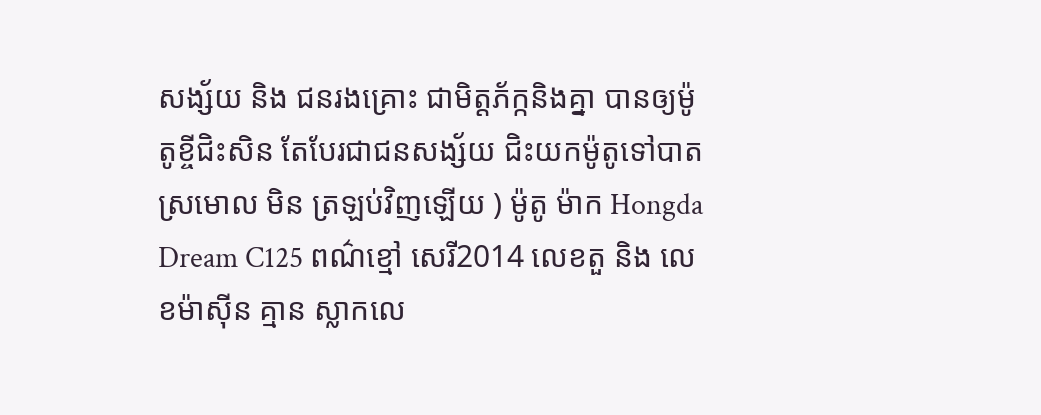សង្ស័យ និង ជនរងគ្រោះ ជាមិត្តភ័ក្កនិងគ្នា បានឲ្យម៉ូតូខ្ចីជិះសិន តែបែរជាជនសង្ស័យ ជិះយកម៉ូតូទៅបាតស្រមោល មិន ត្រឡប់វិញឡើយ ) ម៉ូតូ ម៉ាក Hongda Dream C125 ពណ៌ខ្មៅ សេរី2014 លេខតួ និង លេខម៉ាស៊ីន គ្មាន ស្លាកលេ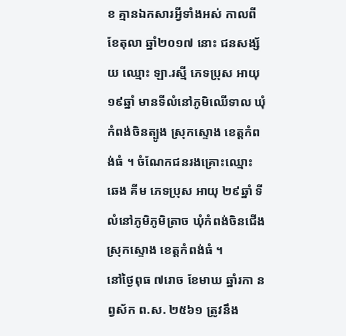ខ គ្មានឯកសារអ្វីទាំងអស់ កាលពីខែតុលា ឆ្នាំ២០១៧ នោះ ជនសង្ស័យ ឈ្មោះ ឡា.រស្មី ភេទប្រុស អាយុ ១៩ឆ្នាំ មានទីលំនៅភូមិឈើទាល ឃុំកំពង់ចិនត្បូង ស្រុកស្ទោង ខេត្តកំពង់ធំ ។ ចំណែកជនរងគ្រោះឈ្មោះ ឆេង គីម ភេទប្រុស អាយុ ២៩ឆ្នាំ ទីលំនៅភូមិភូមិត្រាច ឃុំកំពង់ចិនជើង ស្រុកស្ទោង ខេត្តកំពង់ធំ ។
នៅថ្ងៃពុធ ៧រោច ខែមាឃ ឆ្នាំរកា នព្វស័ក ព.ស. ២៥៦១ ត្រូវនឹង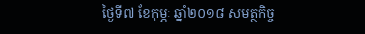ថ្ងៃទី៧ ខែកុម្ភៈ ឆ្នាំ២០១៨ សមត្ថកិច្ច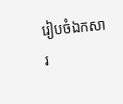រៀបចំឯកសារ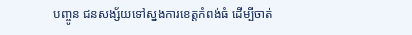បញ្ចូន ជនសង្ស័យទៅស្នងការខេត្តកំពង់ធំ ដើម្បីចាត់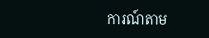ការណ៍តាម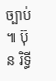ច្បាប់ ៕ ប៊ុន រិទ្ធី